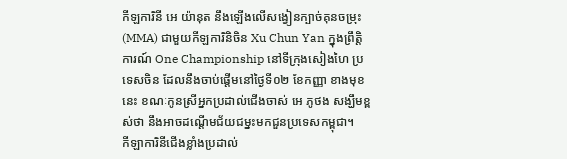កីឡការិនី អេ យ៉ានុត នឹងឡើងលើសង្វៀនក្បាច់គុនចម្រុះ (MMA) ជាមួយកីឡការិនិចិន Xu Chun Yan ក្នុងព្រឹត្តិការណ៍ One Championship នៅទីក្រុងសៀងហៃ ប្រទេសចិន ដែលនឹងចាប់ផ្តើមនៅថ្ងៃទី០២ ខែកញ្ញា ខាងមុខនេះ ខណៈកូនស្រីអ្នកប្រដាល់ជើងចាស់ អេ ភូថង សង្ឃឹមខ្ពស់ថា នឹងអាចដណ្តើមជ័យជម្នះមកជួនប្រទេសកម្ពុជា។
កីឡាការិនីជើងខ្លាំងប្រដាល់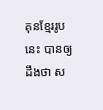គុនខ្មែររូបនេះ បានឲ្យដឹងថា ស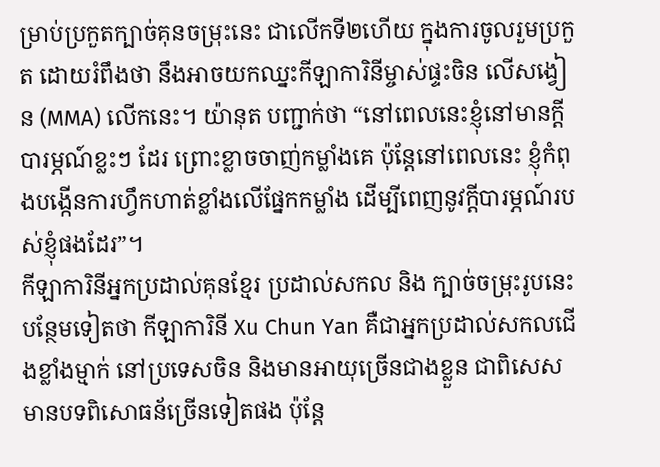ម្រាប់ប្រកួតក្បាច់គុនចម្រុះនេះ ជាលើកទី២ហើយ ក្នុងការចូលរួមប្រកួត ដោយរំពឹងថា នឹងអាចយកឈ្នះកីឡាការិនីម្ចាស់ផ្ទះចិន លើសង្វៀន (MMA) លើកនេះ។ យ៉ានុត បញ្ជាក់ថា “នៅពេលនេះខ្ញុំនៅមានក្តីបារម្ភណ៍ខ្លះៗ ដែរ ព្រោះខ្លាចចាញ់កម្លាំងគេ ប៉ុន្តែនៅពេលនេះ ខ្ញុំកំពុងបង្កើនការហ្វឹកហាត់ខ្លាំងលើផ្នែកកម្លាំង ដើម្បីពេញនូវកី្តបារម្ភណ៍របស់ខ្ញុំផងដែរ”។
កីឡាការិនីអ្នកប្រដាល់គុនខ្មែរ ប្រដាល់សកល និង ក្បាច់ចម្រុះរូបនេះ បន្ថែមទៀតថា កីឡាការិនី Xu Chun Yan គឺជាអ្នកប្រដាល់សកលជើងខ្លាំងម្មាក់ នៅប្រទេសចិន និងមានអាយុច្រើនជាងខ្លួន ជាពិសេសមានបទពិសោធន័ច្រើនទៀតផង ប៉ុន្តែ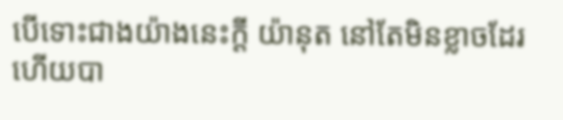បើទោះជាងយ៉ាងនេះក្តី យ៉ានុត នៅតែមិនខ្លាចដែរ ហើយបា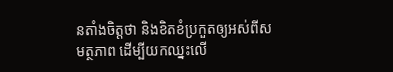នតាំងចិត្តថា និងខិតខំប្រកួតឲ្យអស់ពីសមត្ថភាព ដើម្បីយកឈ្នះលើ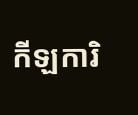កីឡការិ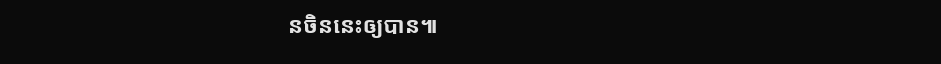នចិននេះឲ្យបាន៕